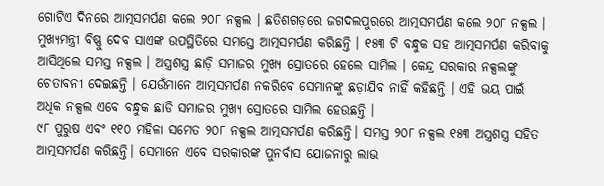ଗୋଟିଏ ଦିନରେ ଆତ୍ମସମର୍ପଣ କଲେ ୨୦୮ ନକ୍ସଲ । ଛତିଶଗଡ଼ରେ ଜଗଦଲପୁରରେ ଆତ୍ମସମର୍ପଣ କଲେ ୨୦୮ ନକ୍ସଲ । ମୁଖ୍ୟମନ୍ତ୍ରୀ ବିଷ୍ଣୁ ଦେବ ସାଏଙ୍କ ଉପସ୍ଥିତିରେ ସମସ୍ତେ ଆତ୍ମସମର୍ପଣ କରିଛନ୍ତି । ୧୫୩ ଟି ବନ୍ଧୁକ ସହ ଆତ୍ମସମର୍ପଣ କରିବାକୁ ଆସିଥିଲେ ସମସ୍ତ ନକ୍ସଲ । ଅସ୍ତ୍ରଶସ୍ତ୍ର ଛାଡ଼ି ସମାଜର ମୁଖ୍ୟ ସ୍ରୋତରେ ହେଲେ ସାମିଲ । କେନ୍ଦ୍ର ସରକାର ନକ୍ସଲଙ୍କୁ ଚେତାବନୀ ଦେଇଛନ୍ତି । ଯେଉଁମାନେ ଆତ୍ମସମର୍ପଣ ନକରିବେ ସେମାନଙ୍କୁ ଛଡ଼ାଯିବ ନାହିଁ କହିଛନ୍ତି । ଏହି ଭୟ ପାଇଁ ଅଧିକ ନକ୍ସଲ ଏବେ ବନ୍ଧୁକ ଛାଡି ସମାଜର ମୁଖ୍ୟ ସ୍ରୋତରେ ସାମିଲ ହେଉଛନ୍ତି ।
୯୮ ପୁରୁଷ ଏବଂ ୧୧୦ ମହିଳା ସମେତ ୨୦୮ ନକ୍ସଲ ଆତ୍ମସମର୍ପଣ କରିଛନ୍ତି। ସମସ୍ତ ୨୦୮ ନକ୍ସଲ ୧୫୩ ଅସ୍ତ୍ରଶସ୍ତ୍ର ସହିତ ଆତ୍ମସମର୍ପଣ କରିଛନ୍ତି। ସେମାନେ ଏବେ ସରକାରଙ୍କ ପୁନର୍ବାସ ଯୋଜନାରୁ ଲାଭ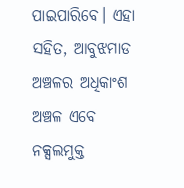ପାଇପାରିବେ। ଏହା ସହିତ, ଆବୁଝମାଡ ଅଞ୍ଚଳର ଅଧିକାଂଶ ଅଞ୍ଚଳ ଏବେ ନକ୍ସଲମୁକ୍ତ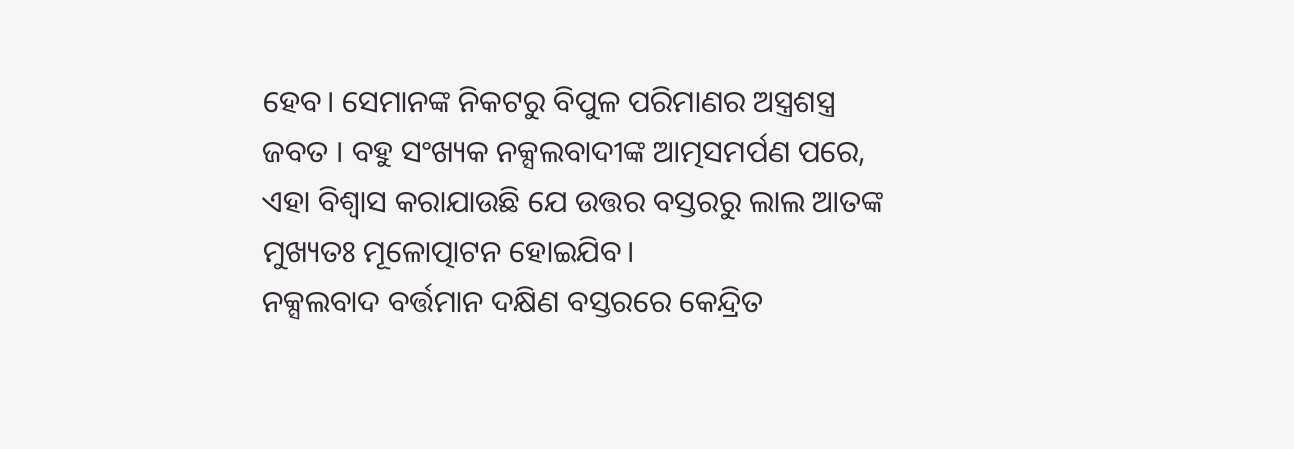ହେବ। ସେମାନଙ୍କ ନିକଟରୁ ବିପୁଳ ପରିମାଣର ଅସ୍ତ୍ରଶସ୍ତ୍ର ଜବତ । ବହୁ ସଂଖ୍ୟକ ନକ୍ସଲବାଦୀଙ୍କ ଆତ୍ମସମର୍ପଣ ପରେ, ଏହା ବିଶ୍ୱାସ କରାଯାଉଛି ଯେ ଉତ୍ତର ବସ୍ତରରୁ ଲାଲ ଆତଙ୍କ ମୁଖ୍ୟତଃ ମୂଳୋତ୍ପାଟନ ହୋଇଯିବ।
ନକ୍ସଲବାଦ ବର୍ତ୍ତମାନ ଦକ୍ଷିଣ ବସ୍ତରରେ କେନ୍ଦ୍ରିତ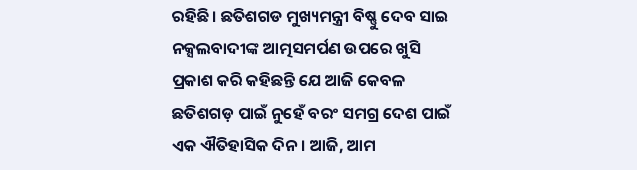ରହିଛି। ଛତିଶଗଡ ମୁଖ୍ୟମନ୍ତ୍ରୀ ବିଷ୍ଣୁ ଦେବ ସାଇ ନକ୍ସଲବାଦୀଙ୍କ ଆତ୍ମସମର୍ପଣ ଉପରେ ଖୁସି ପ୍ରକାଶ କରି କହିଛନ୍ତି ଯେ ଆଜି କେବଳ ଛତିଶଗଡ଼ ପାଇଁ ନୁହେଁ ବରଂ ସମଗ୍ର ଦେଶ ପାଇଁ ଏକ ଐତିହାସିକ ଦିନ। ଆଜି, ଆମ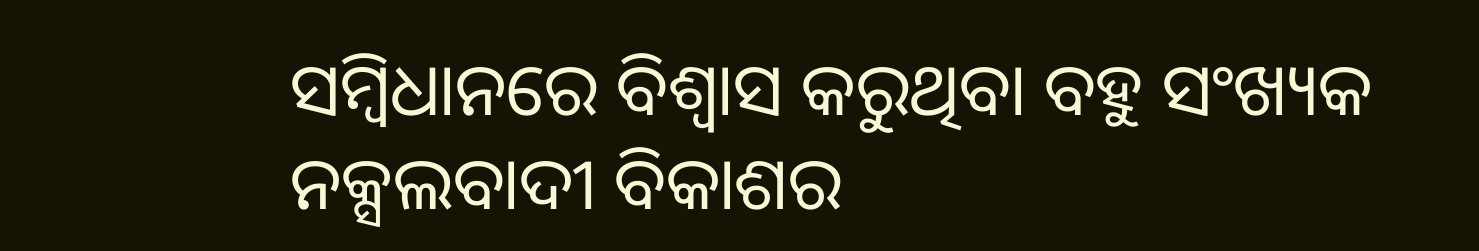ସମ୍ବିଧାନରେ ବିଶ୍ୱାସ କରୁଥିବା ବହୁ ସଂଖ୍ୟକ ନକ୍ସଲବାଦୀ ବିକାଶର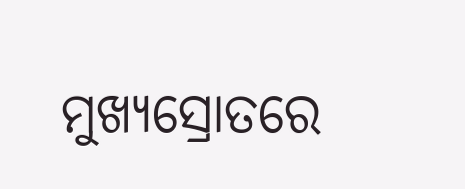ମୁଖ୍ୟସ୍ରୋତରେ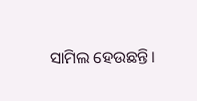ସାମିଲ ହେଉଛନ୍ତି।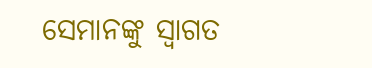ସେମାନଙ୍କୁ ସ୍ୱାଗତ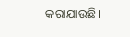କରାଯାଉଛି।